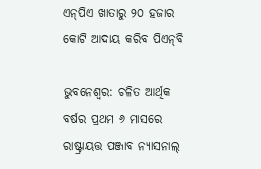ଏନ୍‌ପିଏ ଖାତାରୁ ୨୦ ହଜାର କୋଟି ଆଦାୟ କରିବ ପିଏନ୍‌ବି

ଭୁବନେଶ୍ୱର: ଚଳିତ ଆର୍ଥିକ ବର୍ଷର ପ୍ରଥମ ୬ ମାସରେ ରାଷ୍ଟ୍ରାୟତ୍ତ ପଞ୍ଜାବ ନ୍ୟାସନାଲ୍‌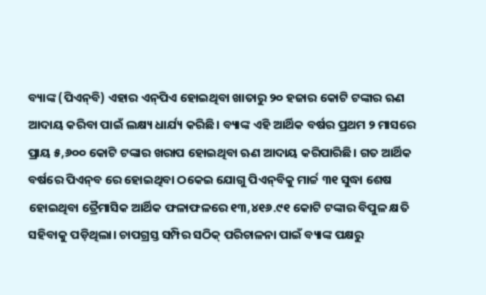ବ୍ୟାଙ୍କ (ପିଏନ୍‌ବି) ଏହାର ଏନ୍‌ପିଏ ହୋଇଥିବା ଖାତାରୁ ୨୦ ହଜାର କୋଟି ଟଙ୍କାର ଋଣ ଆଦାୟ କରିବା ପାଇଁ ଲକ୍ଷ୍ୟ ଧାର୍ଯ୍ୟ କରିଛି। ବ୍ୟାଙ୍କ ଏହି ଆର୍ଥିକ ବର୍ଷର ପ୍ରଥମ ୨ ମାସରେ ପ୍ରାୟ ୫,୬୦୦ କୋଟି ଟଙ୍କାର ଖରାପ ହୋଇଥିବା ଋଣ ଆଦାୟ କରିପାରିଛି। ଗତ ଆର୍ଥିକ ବର୍ଷରେ ପିଏନ୍‌ବ ରେ ହୋଇଥିବା ଠକେଇ ଯୋଗୁ ପିଏନ୍‌ବିକୁ ମାର୍ଚ୍ଚ ୩୧ ସୁଦ୍ଧା ଶେଷ ହୋଇଥିବା ତ୍ରୈମାସିକ ଆର୍ଥିକ ଫଳାଫଳରେ ୧୩,୪୧୬.୯୧ କୋଟି ଟଙ୍କାର ବିପୁଳ କ୍ଷତି ସହିବାକୁ ପଡ଼ିଥିଲା। ଚାପଗ୍ରସ୍ତ ସମ୍ପିର ସଠିକ୍‌ ପରିଚାଳନା ପାଇଁ ବ୍ୟାଙ୍କ ପକ୍ଷରୁ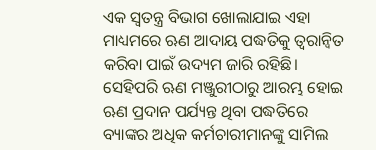ଏକ ସ୍ୱତନ୍ତ୍ର ବିଭାଗ ଖୋଲାଯାଇ ଏହା ମାଧ୍ୟମରେ ଋଣ ଆଦାୟ ପଦ୍ଧତିକୁ ତ୍ୱରାନ୍ଵିତ କରିବା ପାଇଁ ଉଦ୍ୟମ ଜାରି ରହିଛି। ସେହିପରି ଋଣ ମଞ୍ଜୁରୀଠାରୁ ଆରମ୍ଭ ହୋଇ ଋଣ ପ୍ରଦାନ ପର୍ଯ୍ୟନ୍ତ ଥିବା ପଦ୍ଧତିରେ ବ୍ୟାଙ୍କର ଅଧିକ କର୍ମଚାରୀମାନଙ୍କୁ ସାମିଲ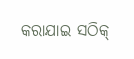କରାଯାଇ ସଠିକ୍‌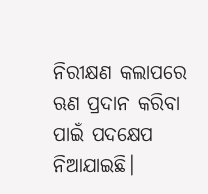ନିରୀକ୍ଷଣ କଲାପରେ ଋଣ ପ୍ରଦାନ କରିବା ପାଇଁ ପଦକ୍ଷେପ ନିଆଯାଇଛି।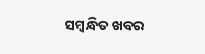ସମ୍ବନ୍ଧିତ ଖବର